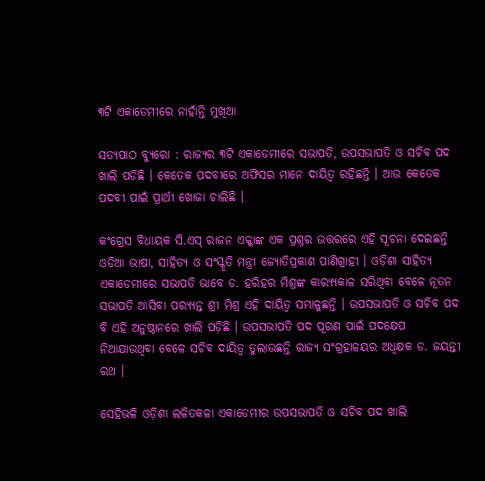୩ଟି ଏକାଡେମୀରେ ନାହାଁନ୍ତି ମୁଖିଆ

ସତ୍ୟପାଠ ବ୍ୟୁରୋ : ରାଜ୍ୟର ୩ଟି ଏକାଡେମୀରେ ସଭାପତି, ଉପସଭାପତି ଓ ସଚିବ ପଦ ଖାଲି ପଡିଛି । କେତେକ ପଦବୀରେ ଅଫିସର ମାନେ ଦାୟିତ୍ୱ ରହିଛନ୍ତି । ଆଉ କେତେକ ପଦବୀ ପାଇଁ ପ୍ରାର୍ଥୀ ଖୋଜା ଚାଲିଛି ।

କଂଗ୍ରେସ ବିଧାୟକ ସି.ଏସ୍ ରାଜନ ଏକ୍କାଙ୍କ ଏକ ପ୍ରଶ୍ନର ଉତ୍ତରରେ ଏହି ସୂଚନା ଦେଇଛନ୍ତି ଓଡିଆ ଭାଷା, ସାହିତ୍ୟ ଓ ସଂସ୍କୃତି ମନ୍ତ୍ରୀ ଜ୍ୟୋତିପ୍ରକାଶ ପାଣିଗ୍ରାହୀ । ଓଡ଼ିଶା ସାହିତ୍ୟ ଏକାଡେମୀରେ ସଭାପତି ଭାବେ ଡ. ହରିହର ମିଶ୍ରଙ୍କ କାର‌୍ୟ୍ୟକାଳ ସରିଥିବା ବେଳେ ନୂତନ ସଭାପତି ଆସିବା ପର‌୍ୟ୍ୟନ୍ତ ଶ୍ରୀ ମିଶ୍ର ଏହି ଦାୟିତ୍ୱ ସମ୍ଭାଳୁଛନ୍ତି । ଉପସଭାପତି ଓ ସଚିବ ପଦ ବି ଏହି ଅନୁଷ୍ଠାନରେ ଖାଲି ପଡ଼ିଛି । ଉପସଭାପତି ପଦ ପୂରଣ ପାଇଁ ପଦକ୍ଷେପ ନିଆଯାଉଥିବା ବେଳେ ସଚିବ ଦାୟିତ୍ୱ ତୁଲାଉଛନ୍ତି ରାଜ୍ୟ ସଂଗ୍ରହାଳୟର ଅଧିକ୍ଷକ ଡ. ଜୟନ୍ତୀ ରଥ ।

ସେହିଭଳି ଓଡ଼ିଶା ଲଳିତକଳା ଏକାଡେମୀର ଉପସଭାପତି ଓ ସଚିବ ପଦ ଖାଲି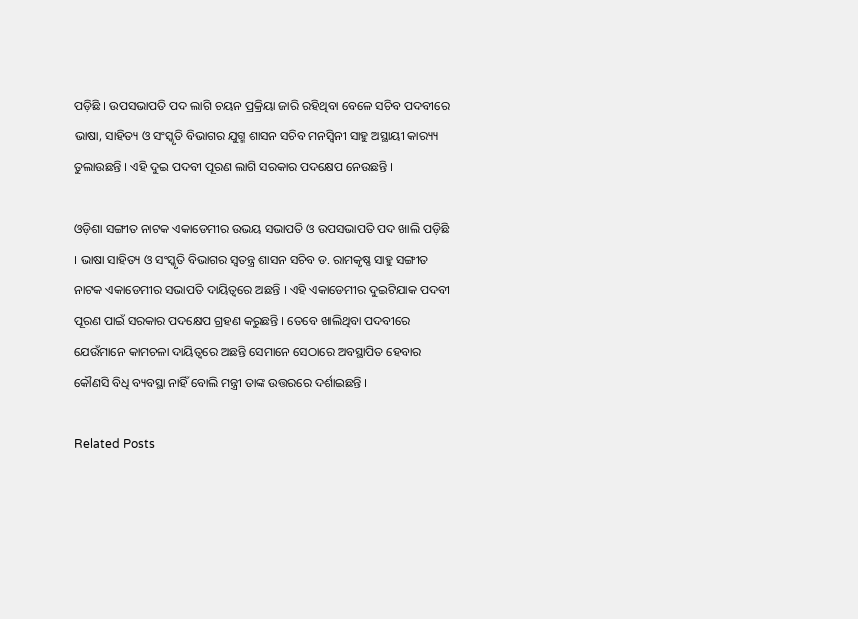ପଡ଼ିଛି । ଉପସଭାପତି ପଦ ଲାଗି ଚୟନ ପ୍ରକ୍ରିୟା ଜାରି ରହିଥିବା ବେଳେ ସଚିବ ପଦବୀରେ ଭାଷା, ସାହିତ୍ୟ ଓ ସଂସ୍କୃତି ବିଭାଗର ଯୁଗ୍ମ ଶାସନ ସଚିବ ମନସ୍ୱିନୀ ସାହୁ ଅସ୍ଥାୟୀ କାର‌୍ୟ୍ୟ ତୁଲାଉଛନ୍ତି । ଏହି ଦୁଇ ପଦବୀ ପୂରଣ ଲାଗି ସରକାର ପଦକ୍ଷେପ ନେଉଛନ୍ତି ।

ଓଡ଼ିଶା ସଙ୍ଗୀତ ନାଟକ ଏକାଡେମୀର ଉଭୟ ସଭାପତି ଓ ଉପସଭାପତି ପଦ ଖାଲି ପଡ଼ିଛି । ଭାଷା ସାହିତ୍ୟ ଓ ସଂସ୍କୃତି ବିଭାଗର ସ୍ୱତନ୍ତ୍ର ଶାସନ ସଚିବ ଡ. ରାମକୃଷ୍ଣ ସାହୁ ସଙ୍ଗୀତ ନାଟକ ଏକାଡେମୀର ସଭାପତି ଦାୟିତ୍ୱରେ ଅଛନ୍ତି । ଏହି ଏକାଡେମୀର ଦୁଇଟିଯାକ ପଦବୀ ପୂରଣ ପାଇଁ ସରକାର ପଦକ୍ଷେପ ଗ୍ରହଣ କରୁଛନ୍ତି । ତେବେ ଖାଲିଥିବା ପଦବୀରେ ଯେଉଁମାନେ କାମଚଳା ଦାୟିତ୍ୱରେ ଅଛନ୍ତି ସେମାନେ ସେଠାରେ ଅବସ୍ଥାପିତ ହେବାର କୌଣସି ବିଧି ବ୍ୟବସ୍ଥା ନାହିଁ ବୋଲି ମନ୍ତ୍ରୀ ତାଙ୍କ ଉତ୍ତରରେ ଦର୍ଶାଇଛନ୍ତି ।

Related Posts